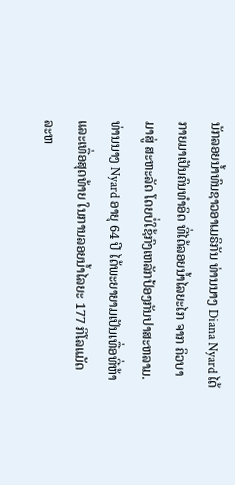ນັກລອຍນໍ້າທົນຊາວອາເມຣິກັນ ທ່ານນາງ Diana Nyard ໄດ້
ກາຍມາເປັນຄົນທໍາອິດ ທີ່ໄດ້ລອຍນໍ້າໄລຍະໄກ ຈາກ ຄິວບາ
ມາສູ່ ສະຫະລັດ ໂດຍບໍ່ໃຊ້ກົງເຫລັກປ້ອງກັນປາສະຫລາມ.
ທ່ານນາງ Nyard ອາຍຸ 64 ປີ ໄດ້ພະຍາຍາມເປັນເທື່ອທີ່ຫ້າ
ແລະເທື່ອສຸດທ້າຍ ໃນການລອຍນໍ້າໄລຍະ 177 ກິໂລແມັດ
ລະຫ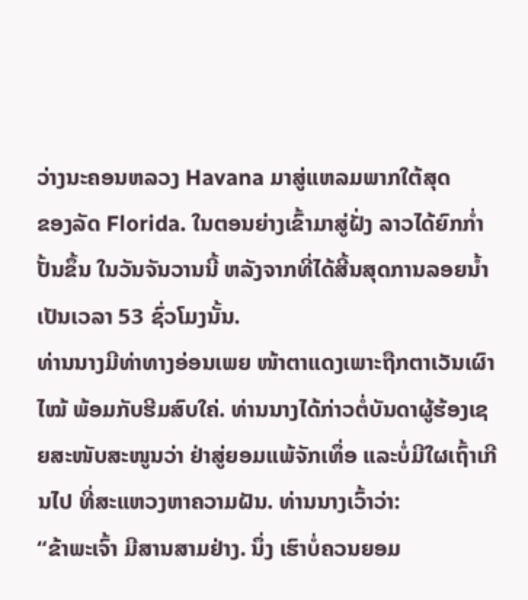ວ່າງນະຄອນຫລວງ Havana ມາສູ່ແຫລມພາກໃຕ້ສຸດ
ຂອງລັດ Florida. ໃນຕອນຍ່າງເຂົ້າມາສູ່ຝັ່ງ ລາວໄດ້ຍົກກໍ່າ
ປັ້ນຂຶ້ນ ໃນວັນຈັນວານນີ້ ຫລັງຈາກທີ່ໄດ້ສີ້ນສຸດການລອຍນໍ້າ
ເປັນເວລາ 53 ຊົ່ວໂມງນັ້ນ.
ທ່ານນາງມີທ່າທາງອ່ອນເພຍ ໜ້າຕາແດງເພາະຖືກຕາເວັນເຜົາໄໝ້ ພ້ອມກັບຮີມສົບໃຄ່. ທ່ານນາງໄດ້ກ່າວຕໍ່ບັນດາຜູ້ຮ້ອງເຊຍສະໜັບສະໜູນວ່າ ຢ່າສູ່ຍອມແພ້ຈັກເທຶ່ອ ແລະບໍ່ມີໃຜເຖົ້າເກີນໄປ ທີ່ສະແຫວງຫາຄວາມຝັນ. ທ່ານນາງເວົ້າວ່າ:
“ຂ້າພະເຈົ້າ ມີສານສາມຢ່າງ. ນຶ່ງ ເຮົາບໍ່ຄວນຍອມ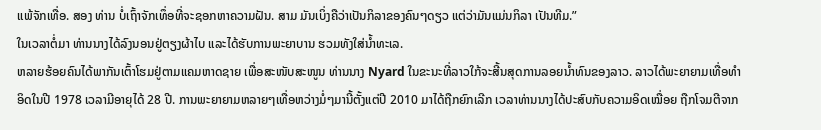ແພ້ຈັກເທື່ອ. ສອງ ທ່ານ ບໍ່ເຖົ້າຈັກເທຶ່ອທີ່ຈະຊອກຫາຄວາມຝັນ. ສາມ ມັນເບິ່ງຄືວ່າເປັນກິລາຂອງຄົນໆດຽວ ແຕ່ວ່າມັນແມ່ນກິລາ ເປັນທີມ.”
ໃນເວລາຕໍ່ມາ ທ່ານນາງໄດ້ລົງນອນຢູ່ຕຽງຜ້າໄບ ແລະໄດ້ຮັບການພະຍາບານ ຮວມທັງໃສ່ນໍ້າທະເລ.
ຫລາຍຮ້ອຍຄົນໄດ້ພາກັນເຕົ້າໂຮມຢູ່ຕາມແຄມຫາດຊາຍ ເພື່ອສະໜັບສະໜູນ ທ່ານນາງ Nyard ໃນຂະນະທີ່ລາວໃກ້ຈະສີ້ນສຸດການລອຍນໍ້າທົນຂອງລາວ. ລາວໄດ້ພະຍາຍາມເທື່ອທໍາອິດໃນປີ 1978 ເວລາມີອາຍຸໄດ້ 28 ປີ. ການພະຍາຍາມຫລາຍໆເທື່ອຫວ່າງມໍ່ໆມານີ້ຕັ້ງແຕ່ປີ 2010 ມາໄດ້ຖືກຍົກເລີກ ເວລາທ່ານນາງໄດ້ປະສົບກັບຄວາມອິດເໝື່ອຍ ຖືກໂຈມຕີຈາກ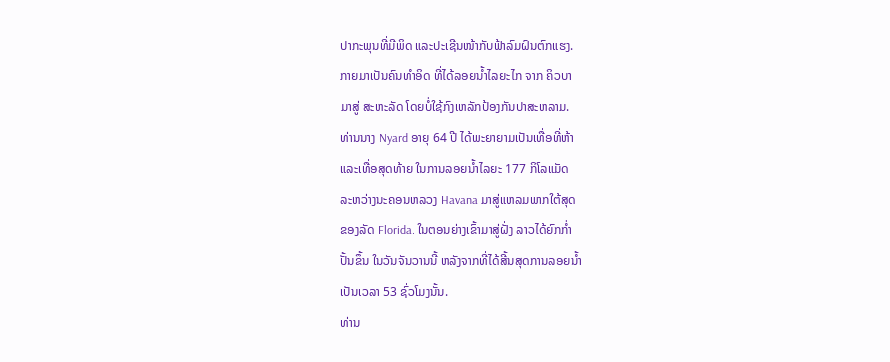ປາກະພຸນທີ່ມີພິດ ແລະປະເຊີນໜ້າກັບຟ້າລົມຝົນຕົກແຮງ.
ກາຍມາເປັນຄົນທໍາອິດ ທີ່ໄດ້ລອຍນໍ້າໄລຍະໄກ ຈາກ ຄິວບາ
ມາສູ່ ສະຫະລັດ ໂດຍບໍ່ໃຊ້ກົງເຫລັກປ້ອງກັນປາສະຫລາມ.
ທ່ານນາງ Nyard ອາຍຸ 64 ປີ ໄດ້ພະຍາຍາມເປັນເທື່ອທີ່ຫ້າ
ແລະເທື່ອສຸດທ້າຍ ໃນການລອຍນໍ້າໄລຍະ 177 ກິໂລແມັດ
ລະຫວ່າງນະຄອນຫລວງ Havana ມາສູ່ແຫລມພາກໃຕ້ສຸດ
ຂອງລັດ Florida. ໃນຕອນຍ່າງເຂົ້າມາສູ່ຝັ່ງ ລາວໄດ້ຍົກກໍ່າ
ປັ້ນຂຶ້ນ ໃນວັນຈັນວານນີ້ ຫລັງຈາກທີ່ໄດ້ສີ້ນສຸດການລອຍນໍ້າ
ເປັນເວລາ 53 ຊົ່ວໂມງນັ້ນ.
ທ່ານ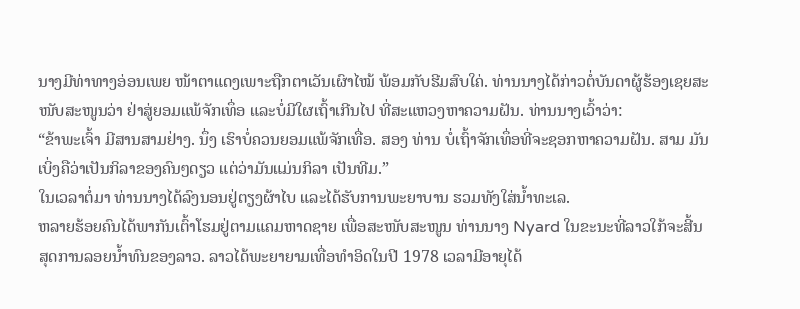ນາງມີທ່າທາງອ່ອນເພຍ ໜ້າຕາແດງເພາະຖືກຕາເວັນເຜົາໄໝ້ ພ້ອມກັບຮີມສົບໃຄ່. ທ່ານນາງໄດ້ກ່າວຕໍ່ບັນດາຜູ້ຮ້ອງເຊຍສະໜັບສະໜູນວ່າ ຢ່າສູ່ຍອມແພ້ຈັກເທຶ່ອ ແລະບໍ່ມີໃຜເຖົ້າເກີນໄປ ທີ່ສະແຫວງຫາຄວາມຝັນ. ທ່ານນາງເວົ້າວ່າ:
“ຂ້າພະເຈົ້າ ມີສານສາມຢ່າງ. ນຶ່ງ ເຮົາບໍ່ຄວນຍອມແພ້ຈັກເທື່ອ. ສອງ ທ່ານ ບໍ່ເຖົ້າຈັກເທຶ່ອທີ່ຈະຊອກຫາຄວາມຝັນ. ສາມ ມັນເບິ່ງຄືວ່າເປັນກິລາຂອງຄົນໆດຽວ ແຕ່ວ່າມັນແມ່ນກິລາ ເປັນທີມ.”
ໃນເວລາຕໍ່ມາ ທ່ານນາງໄດ້ລົງນອນຢູ່ຕຽງຜ້າໄບ ແລະໄດ້ຮັບການພະຍາບານ ຮວມທັງໃສ່ນໍ້າທະເລ.
ຫລາຍຮ້ອຍຄົນໄດ້ພາກັນເຕົ້າໂຮມຢູ່ຕາມແຄມຫາດຊາຍ ເພື່ອສະໜັບສະໜູນ ທ່ານນາງ Nyard ໃນຂະນະທີ່ລາວໃກ້ຈະສີ້ນສຸດການລອຍນໍ້າທົນຂອງລາວ. ລາວໄດ້ພະຍາຍາມເທື່ອທໍາອິດໃນປີ 1978 ເວລາມີອາຍຸໄດ້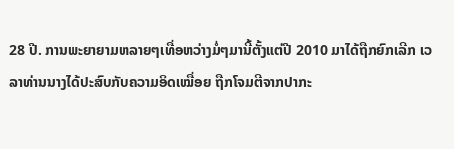28 ປີ. ການພະຍາຍາມຫລາຍໆເທື່ອຫວ່າງມໍ່ໆມານີ້ຕັ້ງແຕ່ປີ 2010 ມາໄດ້ຖືກຍົກເລີກ ເວລາທ່ານນາງໄດ້ປະສົບກັບຄວາມອິດເໝື່ອຍ ຖືກໂຈມຕີຈາກປາກະ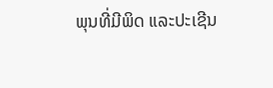ພຸນທີ່ມີພິດ ແລະປະເຊີນ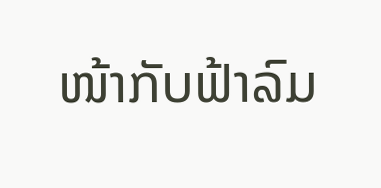ໜ້າກັບຟ້າລົມ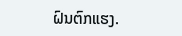ຝົນຕົກແຮງ.